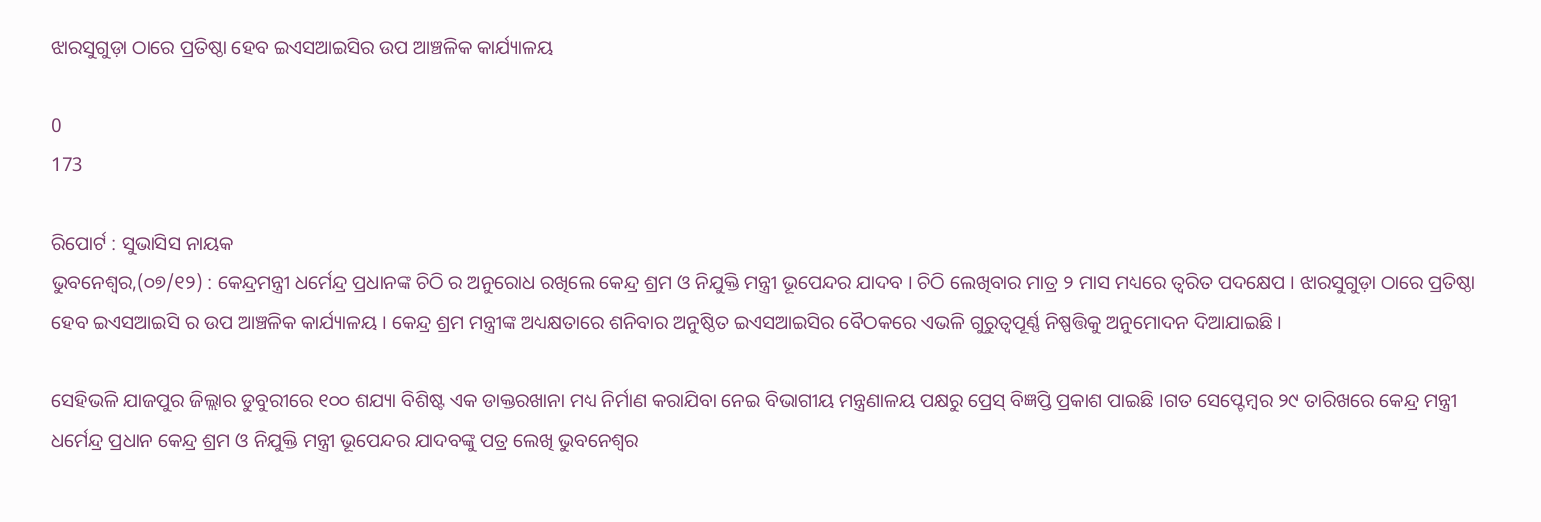ଝାରସୁଗୁଡ଼ା ଠାରେ ପ୍ରତିଷ୍ଠା ହେବ ଇଏସଆଇସିର ଉପ ଆଞ୍ଚଳିକ କାର୍ଯ୍ୟାଳୟ

0
173

ରିପୋର୍ଟ : ସୁଭାସିସ ନାୟକ
ଭୁବନେଶ୍ୱର,(୦୭/୧୨) : କେନ୍ଦ୍ରମନ୍ତ୍ରୀ ଧର୍ମେନ୍ଦ୍ର ପ୍ରଧାନଙ୍କ ଚିଠି ର ଅନୁରୋଧ ରଖିଲେ କେନ୍ଦ୍ର ଶ୍ରମ ଓ ନିଯୁକ୍ତି ମନ୍ତ୍ରୀ ଭୂପେନ୍ଦର ଯାଦବ । ଚିଠି ଲେଖିବାର ମାତ୍ର ୨ ମାସ ମଧ୍ୟରେ ତ୍ୱରିତ ପଦକ୍ଷେପ । ଝାରସୁଗୁଡ଼ା ଠାରେ ପ୍ରତିଷ୍ଠା ହେବ ଇଏସଆଇସି ର ଉପ ଆଞ୍ଚଳିକ କାର୍ଯ୍ୟାଳୟ । କେନ୍ଦ୍ର ଶ୍ରମ ମନ୍ତ୍ରୀଙ୍କ ଅଧ୍ୟକ୍ଷତାରେ ଶନିବାର ଅନୁଷ୍ଠିତ ଇଏସଆଇସିର ବୈଠକରେ ଏଭଳି ଗୁରୁତ୍ୱପୂର୍ଣ୍ଣ ନିଷ୍ପତ୍ତିକୁ ଅନୁମୋଦନ ଦିଆଯାଇଛି ।

ସେହିଭଳି ଯାଜପୁର ଜିଲ୍ଲାର ଡୁବୁରୀରେ ୧୦୦ ଶଯ୍ୟା ବିଶିଷ୍ଟ ଏକ ଡାକ୍ତରଖାନା ମଧ୍ୟ ନିର୍ମାଣ କରାଯିବା ନେଇ ବିଭାଗୀୟ ମନ୍ତ୍ରଣାଳୟ ପକ୍ଷରୁ ପ୍ରେସ୍ ବିଜ୍ଞପ୍ତି ପ୍ରକାଶ ପାଇଛି ।ଗତ ସେପ୍ଟେମ୍ବର ୨୯ ତାରିଖରେ କେନ୍ଦ୍ର ମନ୍ତ୍ରୀ ଧର୍ମେନ୍ଦ୍ର ପ୍ରଧାନ କେନ୍ଦ୍ର ଶ୍ରମ ଓ ନିଯୁକ୍ତି ମନ୍ତ୍ରୀ ଭୂପେନ୍ଦର ଯାଦବଙ୍କୁ ପତ୍ର ଲେଖି ଭୁବନେଶ୍ୱର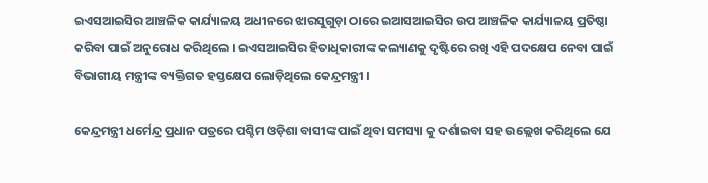ଇଏସଆଇସିର ଆଞ୍ଚଳିକ କାର୍ଯ୍ୟାଳୟ ଅଧୀନରେ ଝାରସୁଗୁଡ଼ା ଠାରେ ଇଆସଆଇସିର ଉପ ଆଞ୍ଚଳିକ କାର୍ଯ୍ୟାଳୟ ପ୍ରତିଷ୍ଠା କରିବା ପାଇଁ ଅନୁରୋଧ କରିଥିଲେ । ଇଏସଆଇସିର ହିତାଧିକାରୀଙ୍କ କଲ୍ୟାଣକୁ ଦୃଷ୍ଟିରେ ରଖି ଏହି ପଦକ୍ଷେପ ନେବା ପାଇଁ ବିଭାଗୀୟ ମନ୍ତ୍ରୀଙ୍କ ବ୍ୟକ୍ତିଗତ ହସ୍ତକ୍ଷେପ ଲୋଡ଼ିଥିଲେ କେନ୍ଦ୍ରମନ୍ତ୍ରୀ ।

କେନ୍ଦ୍ରମନ୍ତ୍ରୀ ଧର୍ମେନ୍ଦ୍ର ପ୍ରଧାନ ପତ୍ରରେ ପଶ୍ଚିମ ଓଡ଼ିଶା ବାସୀଙ୍କ ପାଇଁ ଥିବା ସମସ୍ୟା କୁ ଦର୍ଶାଇବା ସହ ଉଲ୍ଲେଖ କରିଥିଲେ ଯେ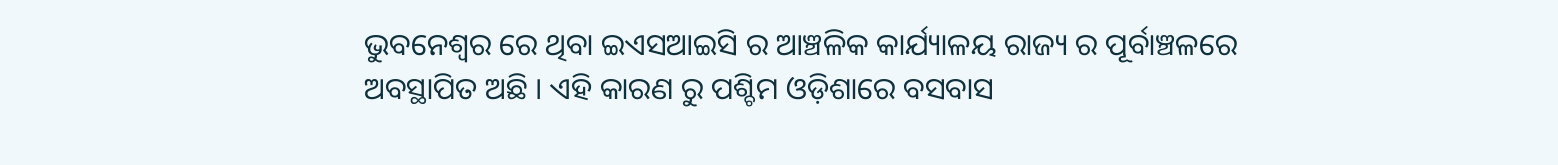ଭୁବନେଶ୍ୱର ରେ ଥିବା ଇଏସଆଇସି ର ଆଞ୍ଚଳିକ କାର୍ଯ୍ୟାଳୟ ରାଜ୍ୟ ର ପୂର୍ବାଞ୍ଚଳରେ ଅବସ୍ଥାପିତ ଅଛି । ଏହି କାରଣ ରୁ ପଶ୍ଚିମ ଓଡ଼ିଶାରେ ବସବାସ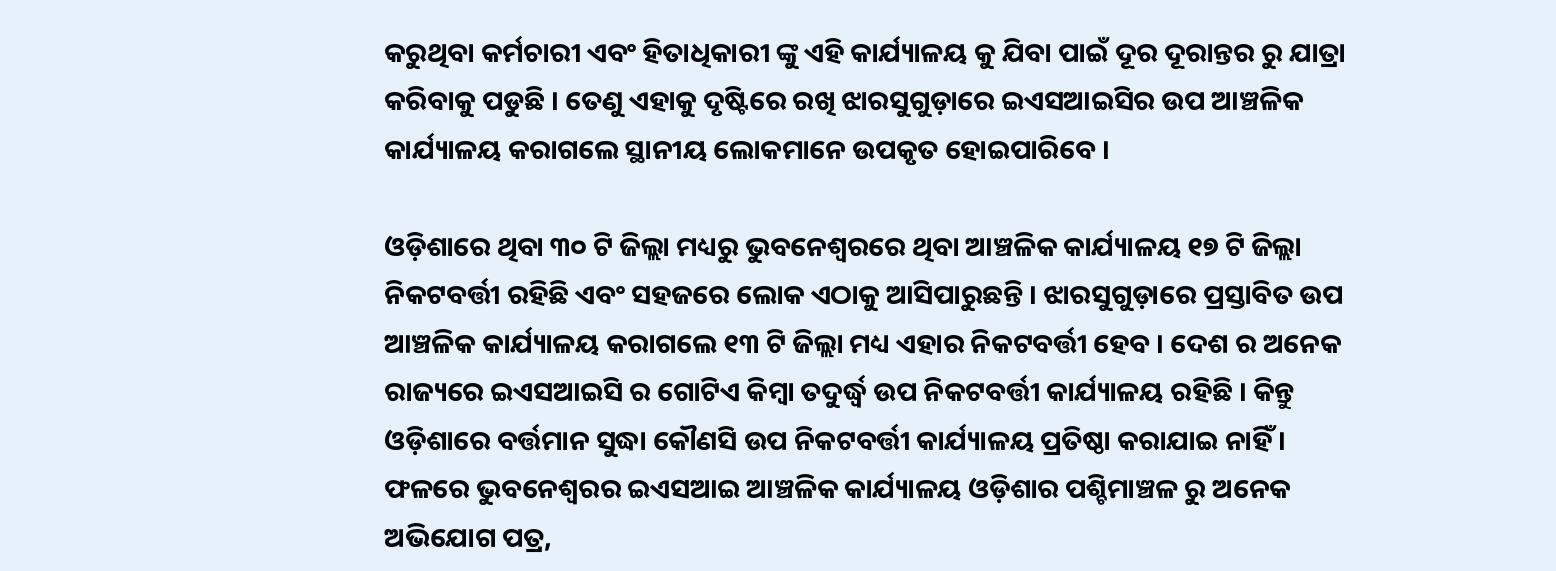କରୁଥିବା କର୍ମଚାରୀ ଏବଂ ହିତାଧିକାରୀ ଙ୍କୁ ଏହି କାର୍ଯ୍ୟାଳୟ କୁ ଯିବା ପାଇଁ ଦୂର ଦୂରାନ୍ତର ରୁ ଯାତ୍ରା କରିବାକୁ ପଡୁଛି । ତେଣୁ ଏହାକୁ ଦୃଷ୍ଟିରେ ରଖି ଝାରସୁଗୁଡ଼ାରେ ଇଏସଆଇସିର ଉପ ଆଞ୍ଚଳିକ କାର୍ଯ୍ୟାଳୟ କରାଗଲେ ସ୍ଥାନୀୟ ଲୋକମାନେ ଉପକୃତ ହୋଇପାରିବେ ।

ଓଡ଼ିଶାରେ ଥିବା ୩୦ ଟି ଜିଲ୍ଲା ମଧ୍ୟରୁ ଭୁବନେଶ୍ୱରରେ ଥିବା ଆଞ୍ଚଳିକ କାର୍ଯ୍ୟାଳୟ ୧୭ ଟି ଜିଲ୍ଲା ନିକଟବର୍ତ୍ତୀ ରହିଛି ଏବଂ ସହଜରେ ଲୋକ ଏଠାକୁ ଆସିପାରୁଛନ୍ତି । ଝାରସୁଗୁଡ଼ାରେ ପ୍ରସ୍ତାବିତ ଉପ ଆଞ୍ଚଳିକ କାର୍ଯ୍ୟାଳୟ କରାଗଲେ ୧୩ ଟି ଜିଲ୍ଲା ମଧ୍ୟ ଏହାର ନିକଟବର୍ତ୍ତୀ ହେବ । ଦେଶ ର ଅନେକ ରାଜ୍ୟରେ ଇଏସଆଇସି ର ଗୋଟିଏ କିମ୍ବା ତଦୁର୍ଦ୍ଧ୍ୱ ଉପ ନିକଟବର୍ତ୍ତୀ କାର୍ଯ୍ୟାଳୟ ରହିଛି । କିନ୍ତୁ ଓଡ଼ିଶାରେ ବର୍ତ୍ତମାନ ସୁଦ୍ଧା କୌଣସି ଉପ ନିକଟବର୍ତ୍ତୀ କାର୍ଯ୍ୟାଳୟ ପ୍ରତିଷ୍ଠା କରାଯାଇ ନାହିଁ । ଫଳରେ ଭୁବନେଶ୍ୱରର ଇଏସଆଇ ଆଞ୍ଚଳିକ କାର୍ଯ୍ୟାଳୟ ଓଡ଼ିଶାର ପଶ୍ଚିମାଞ୍ଚଳ ରୁ ଅନେକ ଅଭିଯୋଗ ପତ୍ର,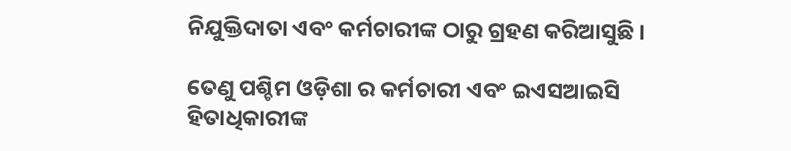ନିଯୁକ୍ତିଦାତା ଏବଂ କର୍ମଚାରୀଙ୍କ ଠାରୁ ଗ୍ରହଣ କରିଆସୁଛି ।

ତେଣୁ ପଶ୍ଚିମ ଓଡ଼ିଶା ର କର୍ମଚାରୀ ଏବଂ ଇଏସଆଇସି ହିତାଧିକାରୀଙ୍କ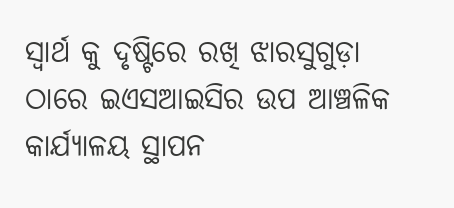ସ୍ୱାର୍ଥ କୁ ଦୃଷ୍ଟିରେ ରଖି ଝାରସୁଗୁଡ଼ା ଠାରେ ଇଏସଆଇସିର ଉପ ଆଞ୍ଚଳିକ କାର୍ଯ୍ୟାଳୟ ସ୍ଥାପନ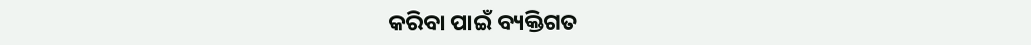କରିବା ପାଇଁ ବ୍ୟକ୍ତିଗତ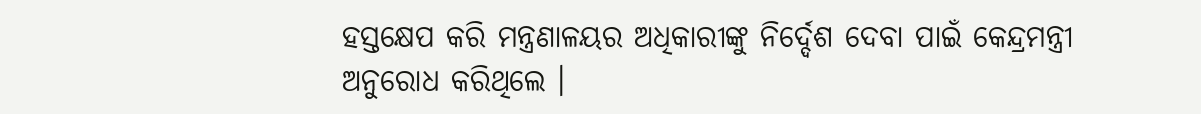ହସ୍ତକ୍ଷେପ କରି ମନ୍ତ୍ରଣାଳୟର ଅଧିକାରୀଙ୍କୁ ନିର୍ଦ୍ଦେଶ ଦେବା ପାଇଁ କେନ୍ଦ୍ରମନ୍ତ୍ରୀ ଅନୁରୋଧ କରିଥିଲେ ।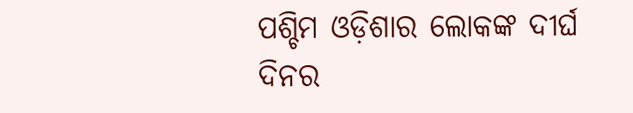ପଶ୍ଚିମ ଓଡ଼ିଶାର ଲୋକଙ୍କ ଦୀର୍ଘ ଦିନର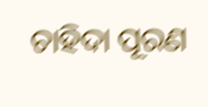ଚାହିଦା ପୂରଣ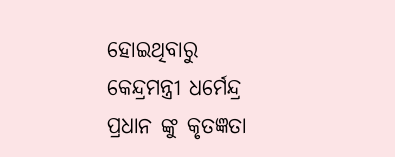ହୋଇଥିବାରୁ କେନ୍ଦ୍ରମନ୍ତ୍ରୀ ଧର୍ମେନ୍ଦ୍ର ପ୍ରଧାନ ଙ୍କୁ କୃତଜ୍ଞତା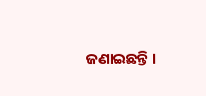ଜଣାଇଛନ୍ତି ।